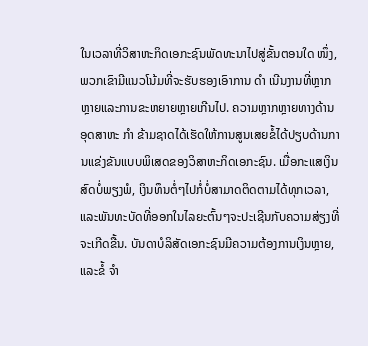ໃນເວລາທີ່ວິສາຫະກິດເອກະຊົນພັດທະນາໄປສູ່ຂັ້ນຕອນໃດ ໜຶ່ງ, ພວກເຂົາມີແນວໂນ້ມທີ່ຈະຮັບຮອງເອົາການ ດຳ ເນີນງານທີ່ຫຼາກຫຼາຍແລະການຂະຫຍາຍຫຼາຍເກີນໄປ. ຄວາມຫຼາກຫຼາຍທາງດ້ານອຸດສາຫະ ກຳ ຂ້າມຊາດໄດ້ເຮັດໃຫ້ການສູນເສຍຂໍ້ໄດ້ປຽບດ້ານການແຂ່ງຂັນແບບພິເສດຂອງວິສາຫະກິດເອກະຊົນ. ເມື່ອກະແສເງິນສົດບໍ່ພຽງພໍ, ເງິນທຶນຕໍ່ໆໄປກໍ່ບໍ່ສາມາດຕິດຕາມໄດ້ທຸກເວລາ, ແລະພັນທະບັດທີ່ອອກໃນໄລຍະຕົ້ນໆຈະປະເຊີນກັບຄວາມສ່ຽງທີ່ຈະເກີດຂື້ນ. ບັນດາບໍລິສັດເອກະຊົນມີຄວາມຕ້ອງການເງິນຫຼາຍ, ແລະຂໍ້ ຈຳ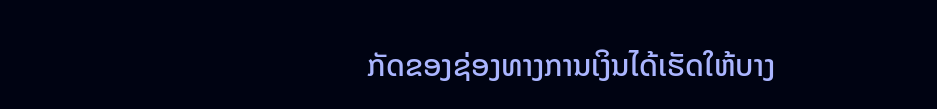ກັດຂອງຊ່ອງທາງການເງິນໄດ້ເຮັດໃຫ້ບາງ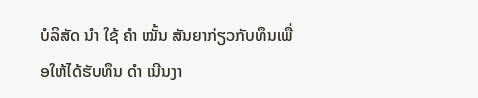ບໍລິສັດ ນຳ ໃຊ້ ຄຳ ໝັ້ນ ສັນຍາກ່ຽວກັບທຶນເພື່ອໃຫ້ໄດ້ຮັບທຶນ ດຳ ເນີນງາ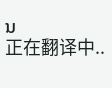ນ
正在翻译中..